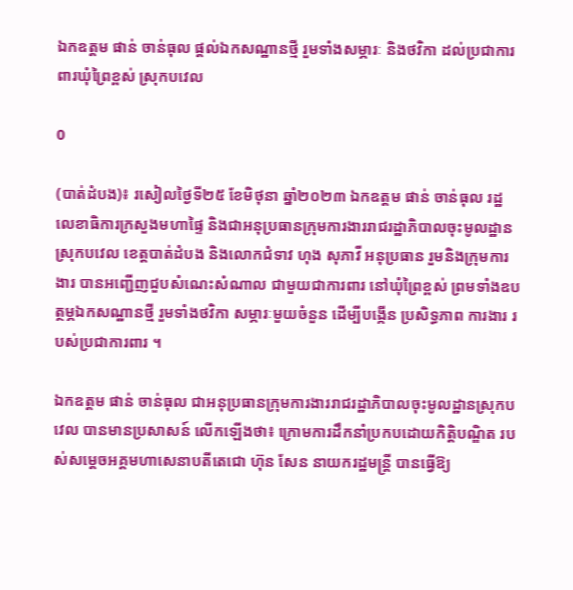ឯកឧត្តម ផាន់ ចាន់ធុល ផ្តល់ឯកសណ្ឋានថ្មី រួមទាំងសម្ភារៈ និងថវិកា ដល់ប្រជាការពារឃុំព្រៃខ្ពស់ ស្រុកបវេល

0

(បាត់ដំបង)៖ រសៀលថ្ងៃទី២៥ ខែមិថុនា ឆ្នាំ២០២៣ ឯកឧត្តម ផាន់ ចាន់ធុល រដ្ឋលេខាធិការក្រសួងមហាផ្ទៃ និងជាអនុប្រធានក្រុមការងាររាជរដ្ឋាភិបាលចុះមូលដ្ឋានស្រុកបវេល ខេត្តបាត់ដំបង និងលោកជំទាវ ហុង សុភាវី អនុប្រធាន រួមនិងក្រុមការងារ បានអញ្ជើញជួបសំណេះសំណាល ជាមួយជាការពារ នៅឃុំព្រៃខ្ពស់ ព្រមទាំងឧបត្ថម្ភឯកសណ្ឋានថ្មី រួមទាំងថវិកា សម្ភារៈមួយចំនួន ដើម្បីបង្កើន ប្រសិទ្ធភាព ការងារ របស់ប្រជាការពារ ។

ឯកឧត្តម ផាន់ ចាន់ធុល ជាអនុប្រធានក្រុមការងាររាជរដ្ឋាភិបាលចុះមូលដ្ឋានស្រុកបវេល បានមានប្រសាសន៍ លើកឡើងថា៖ ក្រោមការដឹកនាំប្រកបដោយកិត្តិបណ្ឌិត របស់សម្តេចអគ្គមហាសេនាបតីតេជោ ហ៊ុន សែន នាយករដ្ឋមន្រ្តី បានធ្វើឱ្យ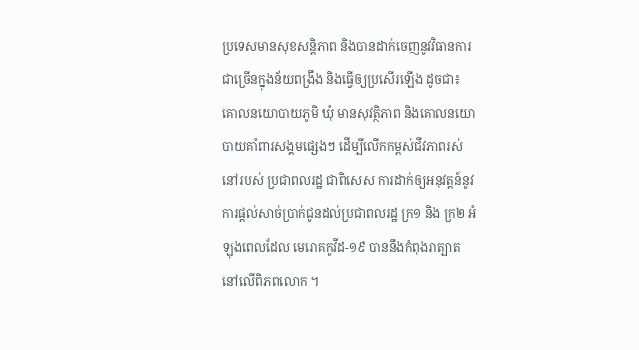ប្រទេសមានសុខសន្តិភាព និងបានដាក់ចេញនូវវិធានការជាច្រើនក្នុងន័យពង្រឹង និងធ្វើឲ្យប្រសើរឡើង ដូចជា៖ គោលនយោបាយភូមិ ឃុំ មានសុវត្ថិភាព និងគោលនយោបាយគាំពារសង្គមផ្សេងៗ ដើម្បីលើកកម្ពស់ជីវភាពរស់នៅរបស់ ប្រជាពលរដ្ឋ ជាពិសេស ការដាក់ឲ្យអនុវត្តន៍នូវការផ្តល់សាច់ប្រាក់ជូនដល់ប្រជាពលរដ្ឋ ក្រ១ និង ក្រ២ អំឡុងពេលដែល មេរោគកូវីដ-១៩ បាននឹងកំពុងរាត្បាតនៅលើពិភពលោក ។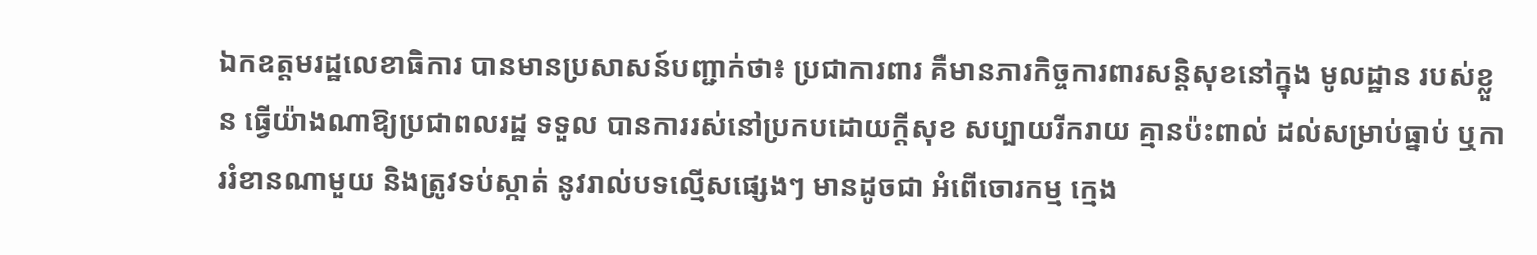ឯកឧត្តមរដ្ឋលេខាធិការ បានមានប្រសាសន៍បញ្ជាក់ថា៖ ប្រជាការពារ គឺមានភារកិច្ចការពារសន្តិសុខនៅក្នុង មូលដ្ឋាន របស់ខ្លួន ធ្វើយ៉ាងណាឱ្យប្រជាពលរដ្ឋ ទទួល បានការរស់នៅប្រកបដោយក្តីសុខ សប្បាយរីករាយ គ្មានប៉ះពាល់ ដល់សម្រាប់ធ្នាប់ ឬការរំខានណាមួយ និងត្រូវទប់ស្កាត់ នូវរាល់បទល្មើសផ្សេងៗ មានដូចជា អំពើចោរកម្ម ក្មេង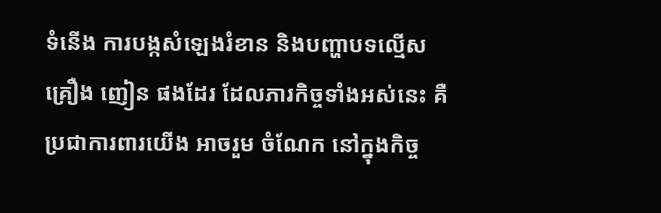ទំនើង ការបង្កសំឡេងរំខាន និងបញ្ហាបទល្មើសគ្រឿង ញៀន ផងដែរ ដែលភារកិច្ចទាំងអស់នេះ គឺប្រជាការពារយើង អាចរួម ចំណែក នៅក្នុងកិច្ច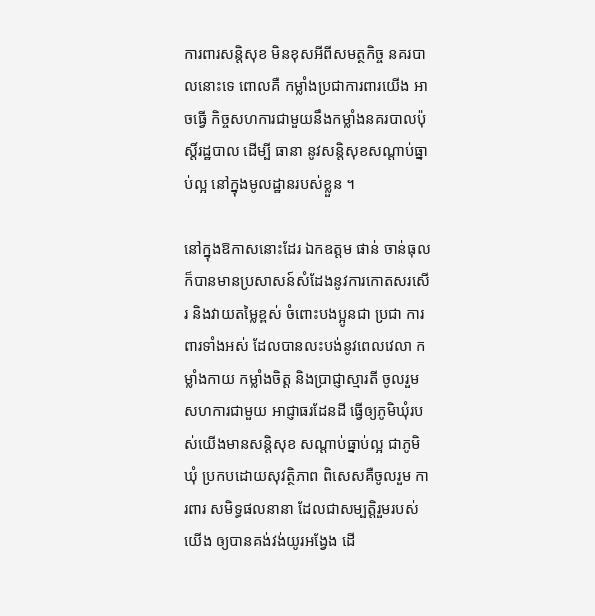ការពារសន្តិសុខ មិនខុសអីពីសមត្ថកិច្ច នគរបាលនោះទេ ពោលគឺ កម្លាំងប្រជាការពារយើង អាចធ្វើ កិច្ចសហការជាមួយនឹងកម្លាំងនគរបាលប៉ុស្តិ៍រដ្ឋបាល ដើម្បី ធានា នូវសន្តិសុខសណ្ដាប់ធ្នាប់ល្អ នៅក្នុងមូលដ្ឋានរបស់ខ្លួន ។

នៅក្នុងឱកាសនោះដែរ ឯកឧត្តម ផាន់ ចាន់ធុល ក៏បានមានប្រសាសន៍សំដែងនូវការកោតសរសើរ និងវាយតម្លៃខ្ពស់ ចំពោះបងប្អូនជា ប្រជា ការពារទាំងអស់ ដែលបានលះបង់នូវពេលវេលា កម្លាំងកាយ កម្លាំងចិត្ត និងប្រាជ្ញាស្មារតី ចូលរួមសហការជាមួយ អាជ្ញាធរដែនដី ធ្វើឲ្យភូមិឃុំរបស់យើងមានសន្តិសុខ សណ្តាប់ធ្នាប់ល្អ ជាភូមិឃុំ ប្រកបដោយសុវត្ថិភាព ពិសេសគឺចូលរួម ការពារ សមិទ្ធផលនានា ដែលជាសម្បត្តិរួមរបស់យើង ឲ្យបានគង់វង់យូរអង្វែង ដើ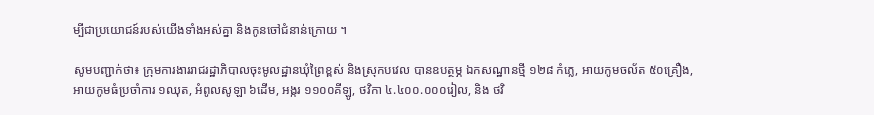ម្បីជាប្រយោជន៍របស់យើងទាំងអស់គ្នា និងកូនចៅជំនាន់ក្រោយ ។

សូមបញ្ជាក់ថា៖ ក្រុមការងាររាជរដ្ឋាភិបាលចុះមូលដ្ឋានឃុំព្រៃខ្ពស់ និងស្រុកបវេល បានឧបត្ថម្ភ ឯកសណ្ឋានថ្មី ១២៨ កំភ្លេ, អាយកូមចល័ត ៥០គ្រឿង, អាយកូមធំប្រចាំការ ១ឈុត, អំពូលសូឡា ៦ដើម, អង្ករ ១១០០គីឡូ, ថវិកា ៤.៤០០.០០០រៀល, និង ថវិ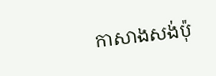កាសាងសង់ប៉ុ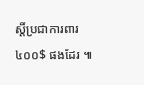ស្តិ៍ប្រជាការពារ ៤០០$ ផងដែរ ៕